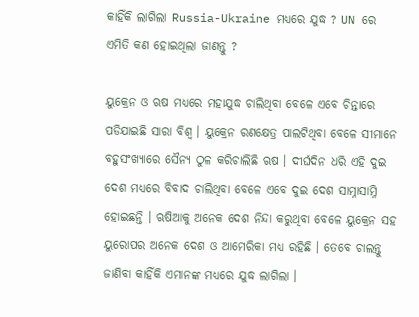କାହିଁକି ଲାଗିଲା Russia-Ukraine ମଧ୍ୟରେ ଯୁଦ୍ଧ ? UN ରେ ଏମିତି କଣ ହୋଇଥିଲା ଜାଣନ୍ତୁ ?

ୟୁକ୍ରେନ ଓ ଋଷ ମଧ୍ୟରେ ମହାଯୁଦ୍ଧ ଚାଲିଥିବା ବେଳେ ଏବେ ଚିନ୍ତାରେ ପଡିଯାଇଛି ସାରା ବିଶ୍ଵ । ୟୁକ୍ରେନ ରଣକ୍ଷେତ୍ର ପାଲଟିଥିବା ବେଳେ ସୀମାନେ ବହୁସଂଖ୍ୟାରେ ସୈନ୍ୟ ଠୁଳ କରିଚାଲିଛି ଋଷ । ଦୀର୍ଘଦିନ ଧରି ଏହି ଦୁଇ ଦେଶ ମଧ୍ୟରେ ବିବାଦ ଚାଲିଥିବା ବେଳେ ଏବେ ଦୁଇ ଦେଶ ସାମ୍ନାସାମ୍ନି ହୋଇଛନ୍ତି । ଋଷିଆକୁ ଅନେକ ଦେଶ ନିନ୍ଦା କରୁଥିବା ବେଳେ ୟୁକ୍ରେନ ସହ ୟୁରୋପର ଅନେକ ଦେଶ ଓ ଆମେରିକା ମଧ୍ୟ ରହିଛି । ତେବେ ଚାଲନ୍ତୁ ଜାଣିବା କାହିଁକି ଏମାନଙ୍କ ମଧ୍ୟରେ ଯୁଦ୍ଧ ଲାଗିଲା ।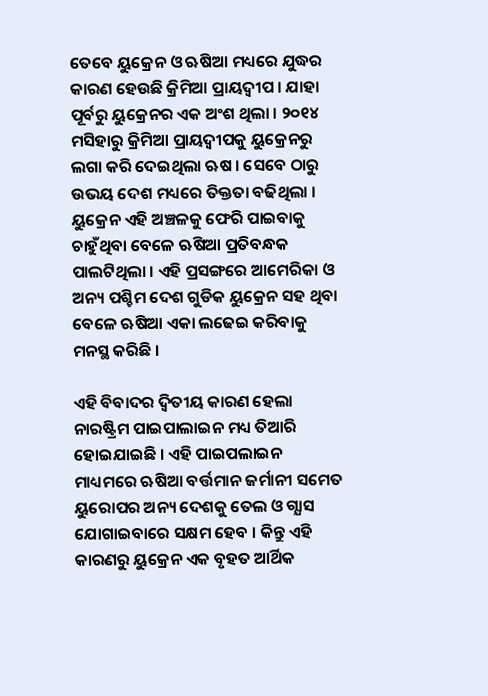ତେବେ ୟୁକ୍ରେନ ଓ ଋଷିଆ ମଧ୍ୟରେ ଯୁଦ୍ଧର କାରଣ ହେଉଛି କ୍ରିମିଆ ପ୍ରାୟଦ୍ବୀପ । ଯାହା ପୂର୍ବରୁ ୟୁକ୍ରେନର ଏକ ଅଂଶ ଥିଲା । ୨୦୧୪ ମସିହାରୁ କ୍ରିମିଆ ପ୍ରାୟଦ୍ଵୀପକୁ ୟୁକ୍ରେନରୁ ଲଗା କରି ଦେଇଥିଲା ଋଷ । ସେବେ ଠାରୁ ଉଭୟ ଦେଶ ମଧ୍ୟରେ ତିକ୍ତତା ବଢିଥିଲା । ୟୁକ୍ରେନ ଏହି ଅଞ୍ଚଳକୁ ଫେରି ପାଇବାକୁ ଚାହୁଁଥିବା ବେଳେ ଋଷିଆ ପ୍ରତିବନ୍ଧକ ପାଲଟିଥିଲା । ଏହି ପ୍ରସଙ୍ଗରେ ଆମେରିକା ଓ ଅନ୍ୟ ପଶ୍ଚିମ ଦେଶ ଗୁଡିକ ୟୁକ୍ରେନ ସହ ଥିବା ବେଳେ ଋଷିଆ ଏକା ଲଢେଇ କରିବାକୁ ମନସ୍ଥ କରିଛି ।

ଏହି ବିବାଦର ଦ୍ଵିତୀୟ କାରଣ ହେଲା ନାରଷ୍ଟ୍ରିମ ପାଇପାଲାଇନ ମଧ୍ୟ ତିଆରି ହୋଇଯାଇଛି । ଏହି ପାଇପଲାଇନ ମାଧ୍ୟମରେ ଋଷିଆ ବର୍ତ୍ତମାନ ଜର୍ମାନୀ ସମେତ ୟୁରୋପର ଅନ୍ୟ ଦେଶକୁ ତେଲ ଓ ଗ୍ଯାସ ଯୋଗାଇବାରେ ସକ୍ଷମ ହେବ । କିନ୍ତୁ ଏହି କାରଣରୁ ୟୁକ୍ରେନ ଏକ ବୃହତ ଆର୍ଥିକ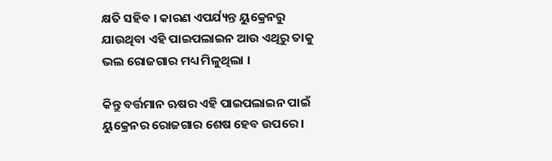କ୍ଷତି ସହିବ । କାରଣ ଏପର୍ଯ୍ୟନ୍ତ ୟୁକ୍ରେନରୁ ଯାଉଥିବା ଏହି ପାଇପଲାଇନ ଆଉ ଏଥିରୁ ତାକୁ ଭଲ ରୋଜଗାର ମଧ୍ୟ ମିଳୁଥିଲା ।

କିନ୍ତୁ ବର୍ତ୍ତମାନ ଋଷର ଏହି ପାଇପଲାଇନ ପାଇଁ ୟୁକ୍ରେନର ରୋଜଗାର ଶେଷ ହେବ ଉପରେ ।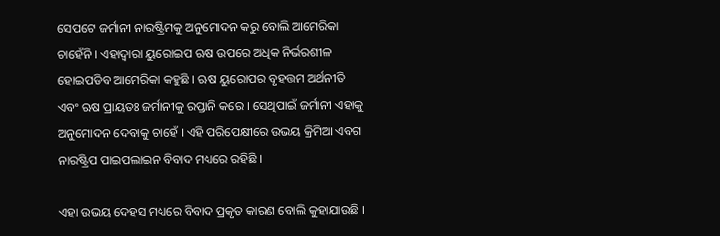ସେପଟେ ଜର୍ମାନୀ ନାରଷ୍ଟ୍ରିମକୁ ଅନୁମୋଦନ କରୁ ବୋଲି ଆମେରିକା ଚାହେଁନି । ଏହାଦ୍ବାରା ୟୁରୋଇପ ଋଷ ଉପରେ ଅଧିକ ନିର୍ଭରଶୀଳ ହୋଇପଡିବ ଆମେରିକା କହୁଛି । ଋଷ ୟୁରୋପର ବୃହତ୍ତମ ଅର୍ଥନୀତି ଏବଂ ଋଷ ପ୍ରାୟତଃ ଜର୍ମାନୀକୁ ରପ୍ତାନି କରେ । ସେଥିପାଇଁ ଜର୍ମାନୀ ଏହାକୁ ଅନୁମୋଦନ ଦେବାକୁ ଚାହେଁ । ଏହି ପରିପେକ୍ଷୀରେ ଉଭୟ କ୍ରିମିଆ ଏବଗ ନାରଷ୍ଟ୍ରିପ ପାଇପଲାଇନ ବିବାଦ ମଧ୍ୟରେ ରହିଛି ।

ଏହା ଉଭୟ ଦେହସ ମଧ୍ୟରେ ବିବାଦ ପ୍ରକୃତ କାରଣ ବୋଲି କୁହାଯାଉଛି ।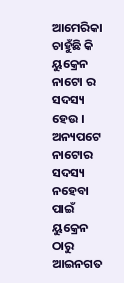ଆମେରିକା ଚାହୁଁଛି କି ୟୁକ୍ରେନ ନାଟୋ ର ସଦସ୍ୟ ହେଉ । ଅନ୍ୟପଟେ ନାଟୋର ସଦସ୍ୟ ନହେବା ପାଇଁ ୟୁକ୍ରେନ ଠାରୁ ଆଇନଗତ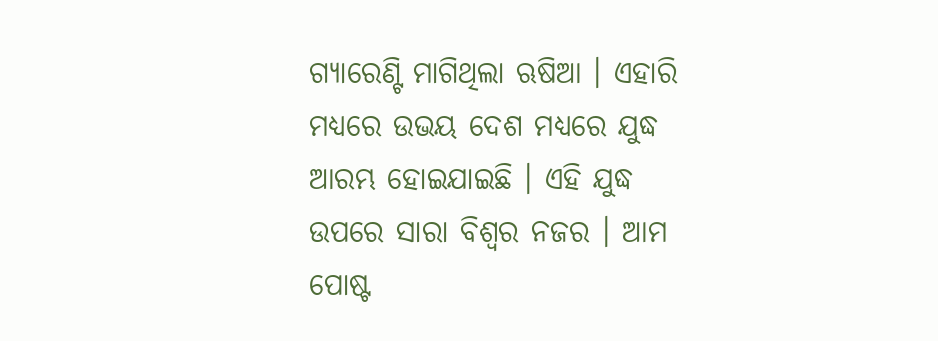ଗ୍ୟାରେଣ୍ଟି ମାଗିଥିଲା ଋଷିଆ । ଏହାରି ମଧ୍ୟରେ ଉଭୟ ଦେଶ ମଧ୍ୟରେ ଯୁଦ୍ଧ ଆରମ୍ଭ ହୋଇଯାଇଛି । ଏହି ଯୁଦ୍ଧ ଉପରେ ସାରା ବିଶ୍ଵର ନଜର । ଆମ ପୋଷ୍ଟ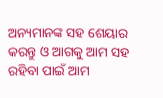ଅନ୍ୟମାନଙ୍କ ସହ ଶେୟାର କରନ୍ତୁ ଓ ଆଗକୁ ଆମ ସହ ରହିବା ପାଇଁ ଆମ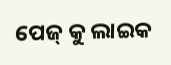ପେଜ୍ କୁ ଲାଇକ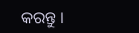କରନ୍ତୁ ।